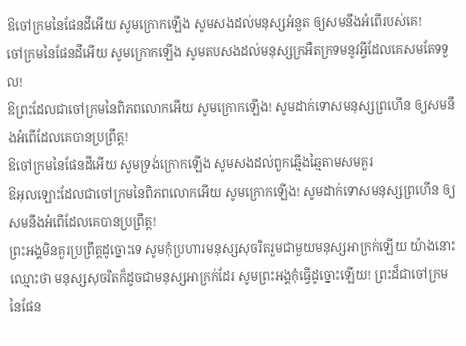ឱចៅក្រមនៃផែនដីអើយ សូមក្រោកឡើង សូមសងដល់មនុស្សអំនួត ឲ្យសមនឹងអំពើរបស់គេ!
ចៅក្រមនៃផែនដីអើយ សូមក្រោកឡើង សូមតបសងដល់មនុស្សក្រអឺតក្រទមនូវអ្វីដែលគេសមតែទទួល!
ឱព្រះដែលជាចៅក្រមនៃពិភពលោកអើយ សូមក្រោកឡើង! សូមដាក់ទោសមនុស្សព្រហើន ឲ្យសមនឹងអំពើដែលគេបានប្រព្រឹត្ត!
ឱចៅក្រមនៃផែនដីអើយ សូមទ្រង់ក្រោកឡើង សូមសងដល់ពួកឆ្មើងឆ្មៃតាមសមគួរ
ឱអុលឡោះដែលជាចៅក្រមនៃពិភពលោកអើយ សូមក្រោកឡើង! សូមដាក់ទោសមនុស្សព្រហើន ឲ្យសមនឹងអំពើដែលគេបានប្រព្រឹត្ត!
ព្រះអង្គមិនគួរប្រព្រឹត្តដូច្នោះទេ សូមកុំប្រហារមនុស្សសុចរិតរួមជាមួយមនុស្សអាក្រក់ឡើយ យ៉ាងនោះឈ្មោះថា មនុស្សសុចរិតក៏ដូចជាមនុស្សអាក្រក់ដែរ សូមព្រះអង្គកុំធ្វើដូច្នោះឡើយ! ព្រះដ៏ជាចៅក្រមនៃផែន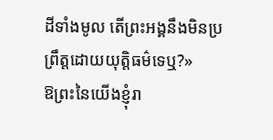ដីទាំងមូល តើព្រះអង្គនឹងមិនប្រព្រឹត្តដោយយុត្តិធម៌ទេឬ?»
ឱព្រះនៃយើងខ្ញុំរា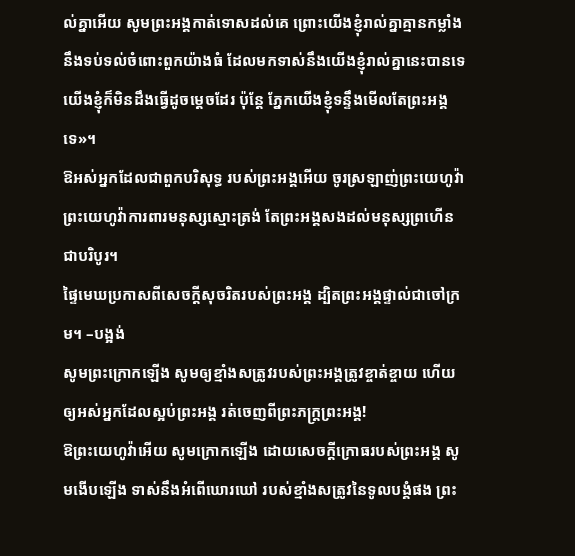ល់គ្នាអើយ សូមព្រះអង្គកាត់ទោសដល់គេ ព្រោះយើងខ្ញុំរាល់គ្នាគ្មានកម្លាំងនឹងទប់ទល់ចំពោះពួកយ៉ាងធំ ដែលមកទាស់នឹងយើងខ្ញុំរាល់គ្នានេះបានទេ យើងខ្ញុំក៏មិនដឹងធ្វើដូចម្តេចដែរ ប៉ុន្តែ ភ្នែកយើងខ្ញុំទន្ទឹងមើលតែព្រះអង្គទេ»។
ឱអស់អ្នកដែលជាពួកបរិសុទ្ធ របស់ព្រះអង្គអើយ ចូរស្រឡាញ់ព្រះយេហូវ៉ា ព្រះយេហូវ៉ាការពារមនុស្សស្មោះត្រង់ តែព្រះអង្គសងដល់មនុស្សព្រហើនជាបរិបូរ។
ផ្ទៃមេឃប្រកាសពីសេចក្ដីសុចរិតរបស់ព្រះអង្គ ដ្បិតព្រះអង្គផ្ទាល់ជាចៅក្រម។ –បង្អង់
សូមព្រះក្រោកឡើង សូមឲ្យខ្មាំងសត្រូវរបស់ព្រះអង្គត្រូវខ្ចាត់ខ្ចាយ ហើយឲ្យអស់អ្នកដែលស្អប់ព្រះអង្គ រត់ចេញពីព្រះភក្ត្រព្រះអង្គ!
ឱព្រះយេហូវ៉ាអើយ សូមក្រោកឡើង ដោយសេចក្ដីក្រោធរបស់ព្រះអង្គ សូមងើបឡើង ទាស់នឹងអំពើឃោរឃៅ របស់ខ្មាំងសត្រូវនៃទូលបង្គំផង ព្រះ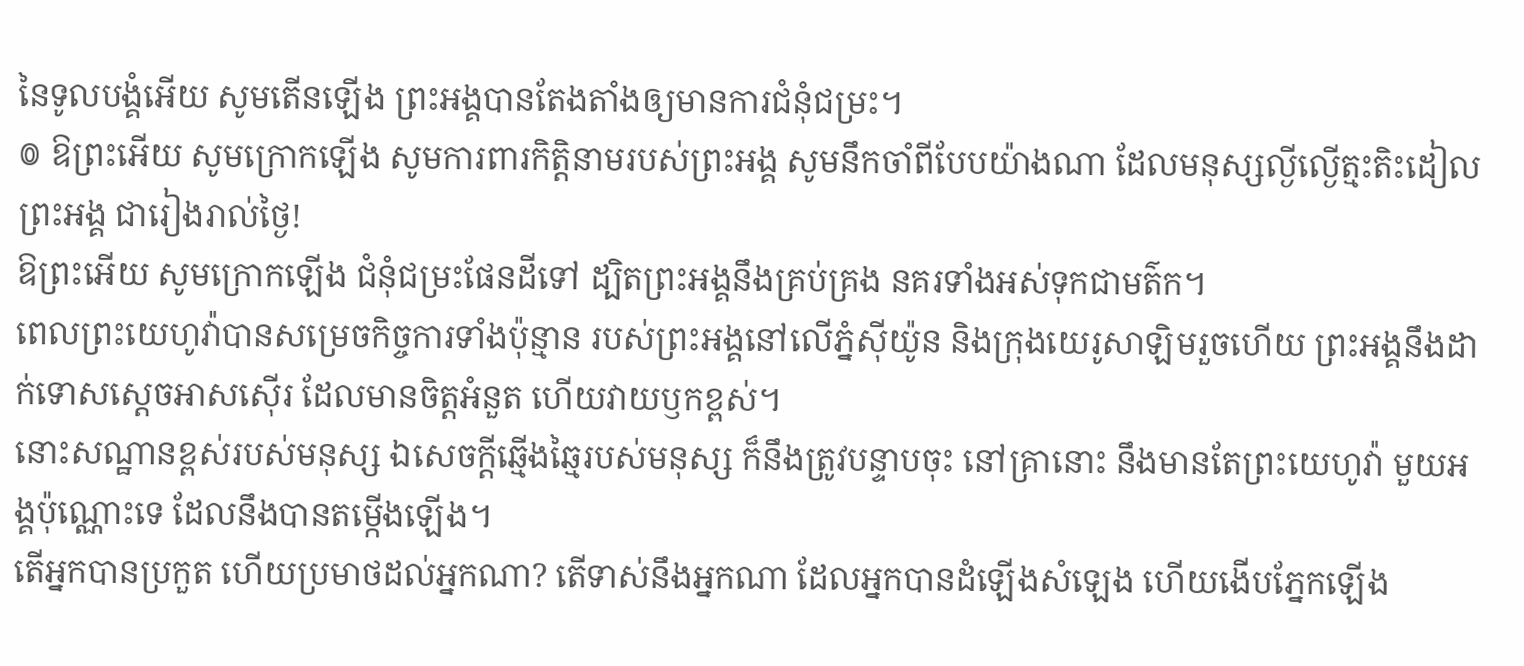នៃទូលបង្គំអើយ សូមតើនឡើង ព្រះអង្គបានតែងតាំងឲ្យមានការជំនុំជម្រះ។
៙ ឱព្រះអើយ សូមក្រោកឡើង សូមការពារកិត្តិនាមរបស់ព្រះអង្គ សូមនឹកចាំពីបែបយ៉ាងណា ដែលមនុស្សល្ងីល្ងើត្មះតិះដៀលព្រះអង្គ ជារៀងរាល់ថ្ងៃ!
ឱព្រះអើយ សូមក្រោកឡើង ជំនុំជម្រះផែនដីទៅ ដ្បិតព្រះអង្គនឹងគ្រប់គ្រង នគរទាំងអស់ទុកជាមត៌ក។
ពេលព្រះយេហូវ៉ាបានសម្រេចកិច្ចការទាំងប៉ុន្មាន របស់ព្រះអង្គនៅលើភ្នំស៊ីយ៉ូន និងក្រុងយេរូសាឡិមរួចហើយ ព្រះអង្គនឹងដាក់ទោសស្តេចអាសស៊ើរ ដែលមានចិត្តអំនួត ហើយវាយឫកខ្ពស់។
នោះសណ្ឋានខ្ពស់របស់មនុស្ស ឯសេចក្ដីឆ្មើងឆ្មៃរបស់មនុស្ស ក៏នឹងត្រូវបន្ទាបចុះ នៅគ្រានោះ នឹងមានតែព្រះយេហូវ៉ា មួយអង្គប៉ុណ្ណោះទេ ដែលនឹងបានតម្កើងឡើង។
តើអ្នកបានប្រកួត ហើយប្រមាថដល់អ្នកណា? តើទាស់នឹងអ្នកណា ដែលអ្នកបានដំឡើងសំឡេង ហើយងើបភ្នែកឡើង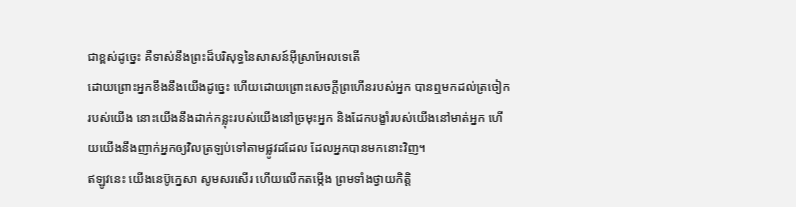ជាខ្ពស់ដូច្នេះ គឺទាស់នឹងព្រះដ៏បរិសុទ្ធនៃសាសន៍អ៊ីស្រាអែលទេតើ
ដោយព្រោះអ្នកខឹងនឹងយើងដូច្នេះ ហើយដោយព្រោះសេចក្ដីព្រហើនរបស់អ្នក បានឮមកដល់ត្រចៀករបស់យើង នោះយើងនឹងដាក់កន្លុះរបស់យើងនៅច្រមុះអ្នក និងដែកបង្ខាំរបស់យើងនៅមាត់អ្នក ហើយយើងនឹងញាក់អ្នកឲ្យវិលត្រឡប់ទៅតាមផ្លូវដដែល ដែលអ្នកបានមកនោះវិញ។
ឥឡូវនេះ យើងនេប៊ូក្នេសា សូមសរសើរ ហើយលើកតម្កើង ព្រមទាំងថ្វាយកិត្តិ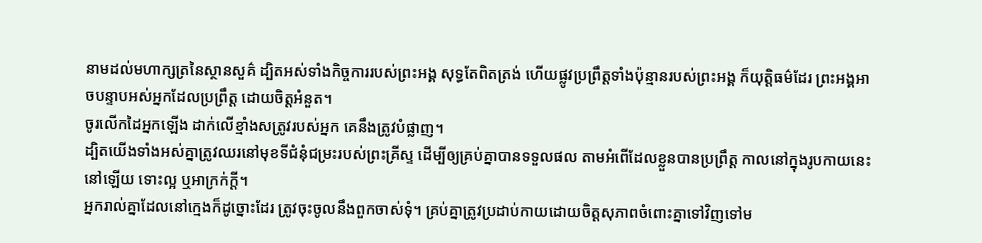នាមដល់មហាក្សត្រនៃស្ថានសួគ៌ ដ្បិតអស់ទាំងកិច្ចការរបស់ព្រះអង្គ សុទ្ធតែពិតត្រង់ ហើយផ្លូវប្រព្រឹត្តទាំងប៉ុន្មានរបស់ព្រះអង្គ ក៏យុត្តិធម៌ដែរ ព្រះអង្គអាចបន្ទាបអស់អ្នកដែលប្រព្រឹត្ត ដោយចិត្តអំនួត។
ចូរលើកដៃអ្នកឡើង ដាក់លើខ្មាំងសត្រូវរបស់អ្នក គេនឹងត្រូវបំផ្លាញ។
ដ្បិតយើងទាំងអស់គ្នាត្រូវឈរនៅមុខទីជំនុំជម្រះរបស់ព្រះគ្រីស្ទ ដើម្បីឲ្យគ្រប់គ្នាបានទទួលផល តាមអំពើដែលខ្លួនបានប្រព្រឹត្ត កាលនៅក្នុងរូបកាយនេះនៅឡើយ ទោះល្អ ឬអាក្រក់ក្តី។
អ្នករាល់គ្នាដែលនៅក្មេងក៏ដូច្នោះដែរ ត្រូវចុះចូលនឹងពួកចាស់ទុំ។ គ្រប់គ្នាត្រូវប្រដាប់កាយដោយចិត្តសុភាពចំពោះគ្នាទៅវិញទៅម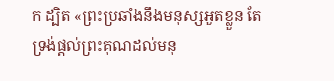ក ដ្បិត «ព្រះប្រឆាំងនឹងមនុស្សអួតខ្លួន តែទ្រង់ផ្តល់ព្រះគុណដល់មនុ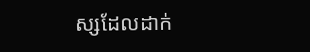ស្សដែលដាក់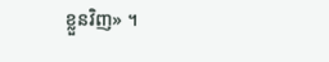ខ្លួនវិញ» ។